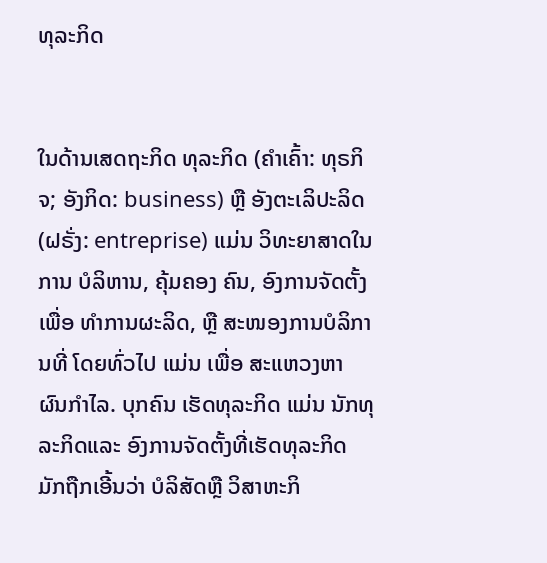ທຸລະກິດ


ໃນດ້ານເສດຖະກິດ ທຸລະກິດ (ຄຳເຄົ້າ: ທຸຣກິຈ; ອັງກິດ: business) ຫຼື ອັງຕະເລິປະລິດ (ຝຣັ່ງ: entreprise) ແມ່ນ ວິທະຍາສາດໃນການ ບໍລິຫານ, ຄຸ້ມຄອງ ຄົນ, ອົງການຈັດຕັ້ງເພື່ອ ທຳການຜະລິດ, ຫຼື ສະໜອງການບໍລິການທີ່ ໂດຍທົ່ວໄປ ແມ່ນ ເພື່ອ ສະແຫວງຫາ ຜົນກຳໄລ. ບຸກຄົນ ເຮັດທຸລະກິດ ແມ່ນ ນັກທຸລະກິດແລະ ອົງການຈັດຕັ້ງທີ່ເຮັດທຸລະກິດ ມັກຖືກເອີ້ນວ່າ ບໍລິສັດຫຼື ວິສາຫະກິ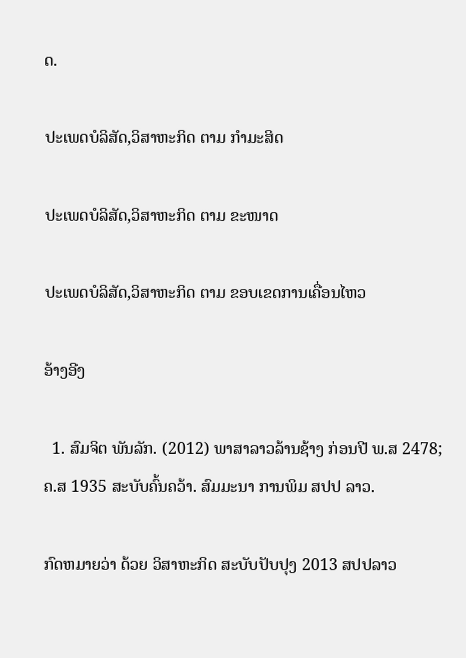ດ.

ປະເພດບໍລິສັດ,ວິສາຫະກິດ ຕາມ ກຳມະສິດ

ປະເພດບໍລິສັດ,ວິສາຫະກິດ ຕາມ ຂະໜາດ

ປະເພດບໍລິສັດ,ວິສາຫະກິດ ຕາມ ຂອບເຂດການເຄື່ອນໄຫວ

ອ້າງອີງ

  1. ສົມຈິຕ ພັນລັກ. (2012) ພາສາລາວລ້ານຊ້າງ ກ່ອນປີ ພ.ສ 2478; ຄ.ສ 1935 ສະບັບຄົ້ນຄວ້າ. ສົມມະນາ ການພິມ ສປປ ລາວ.

ກົດຫມາຍວ່າ ດ້ວຍ ວິສາຫະກິດ ສະບັບປັບປຸງ 2013 ສປປລາວ